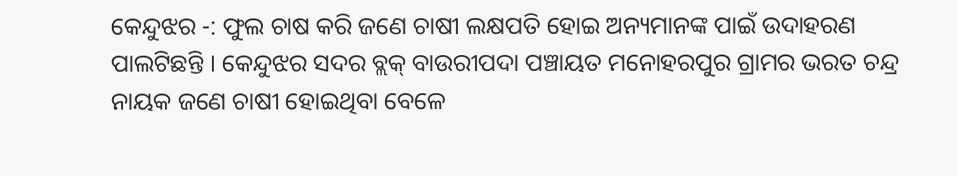କେନ୍ଦୁଝର -: ଫୁଲ ଚାଷ କରି ଜଣେ ଚାଷୀ ଲକ୍ଷପତି ହୋଇ ଅନ୍ୟମାନଙ୍କ ପାଇଁ ଉଦାହରଣ ପାଲଟିଛନ୍ତି । କେନ୍ଦୁଝର ସଦର ବ୍ଲକ୍ ବାଉରୀପଦା ପଞ୍ଚାୟତ ମନୋହରପୁର ଗ୍ରାମର ଭରତ ଚନ୍ଦ୍ର ନାୟକ ଜଣେ ଚାଷୀ ହୋଇଥିବା ବେଳେ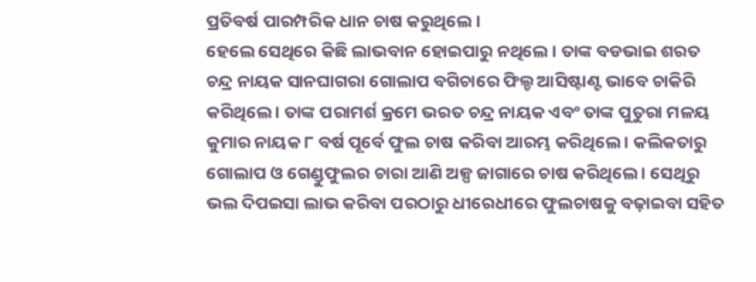ପ୍ରତିବର୍ଷ ପାରମ୍ପରିକ ଧାନ ଚାଷ କରୁଥିଲେ ।
ହେଲେ ସେଥିରେ କିଛି ଲାଭବାନ ହୋଇପାରୁ ନଥିଲେ । ତାଙ୍କ ବଡଭାଇ ଶରତ ଚନ୍ଦ୍ର ନାୟକ ସାନଘାଗରା ଗୋଲାପ ବଗିଚାରେ ଫିଲ୍ଡ ଆସିଷ୍ଟାଣ୍ଟ ଭାବେ ଚାକିରି କରିଥିଲେ । ତାଙ୍କ ପରାମର୍ଶ କ୍ରମେ ଭରତ ଚନ୍ଦ୍ର ନାୟକ ଏବଂ ତାଙ୍କ ପୁତୁରା ମଳୟ କୁମାର ନାୟକ ୮ ବର୍ଷ ପୂର୍ବେ ଫୁଲ ଚାଷ କରିବା ଆରମ୍ଭ କରିଥିଲେ । କଲିକତାରୁ ଗୋଲାପ ଓ ଗେଣ୍ଡୁଫୁଲର ଚାରା ଆଣି ଅଳ୍ପ ଜାଗାରେ ଚାଷ କରିଥିଲେ । ସେଥିରୁ ଭଲ ଦିପଇସା ଲାଭ କରିବା ପରଠାରୁ ଧୀରେଧୀରେ ଫୁଲଚାଷକୁ ବଢ଼ାଇବା ସହିତ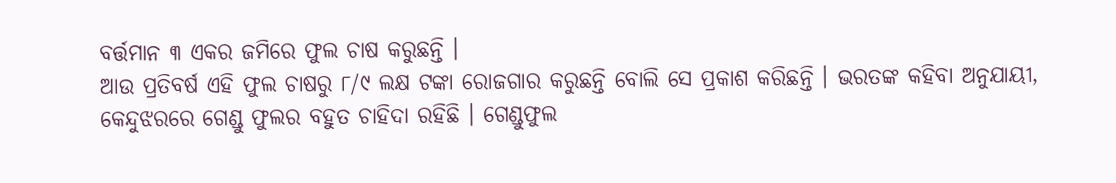ବର୍ତ୍ତମାନ ୩ ଏକର ଜମିରେ ଫୁଲ ଚାଷ କରୁଛନ୍ତି ।
ଆଉ ପ୍ରତିବର୍ଷ ଏହି ଫୁଲ ଚାଷରୁ ୮/୯ ଲକ୍ଷ ଟଙ୍କା ରୋଜଗାର କରୁଛନ୍ତି ବୋଲି ସେ ପ୍ରକାଶ କରିଛନ୍ତି । ଭରତଙ୍କ କହିବା ଅନୁଯାୟୀ, କେନ୍ଦୁଝରରେ ଗେଣ୍ଡୁ ଫୁଲର ବହୁତ ଚାହିଦା ରହିଛି । ଗେଣ୍ଡୁଫୁଲ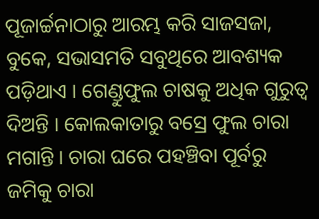ପୂଜାର୍ଚ୍ଚନାଠାରୁ ଆରମ୍ଭ କରି ସାଜସଜା, ବୁକେ, ସଭାସମତି ସବୁଥିରେ ଆବଶ୍ୟକ ପଡ଼ିଥାଏ । ଗେଣ୍ଡୁଫୁଲ ଚାଷକୁ ଅଧିକ ଗୁରୁତ୍ୱ ଦିଅନ୍ତି । କୋଲକାତାରୁ ବସ୍ରେ ଫୁଲ ଚାରା ମଗାନ୍ତି । ଚାରା ଘରେ ପହଞ୍ଚିବା ପୂର୍ବରୁ ଜମିକୁ ଚାରା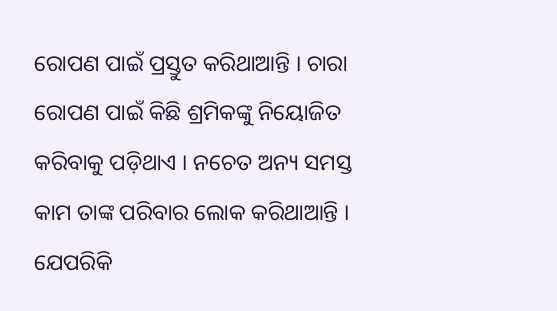ରୋପଣ ପାଇଁ ପ୍ରସ୍ତୁତ କରିଥାଆନ୍ତି । ଚାରା ରୋପଣ ପାଇଁ କିଛି ଶ୍ରମିକଙ୍କୁ ନିୟୋଜିତ କରିବାକୁ ପଡ଼ିଥାଏ । ନଚେତ ଅନ୍ୟ ସମସ୍ତ କାମ ତାଙ୍କ ପରିବାର ଲୋକ କରିଥାଆନ୍ତି ।
ଯେପରିକି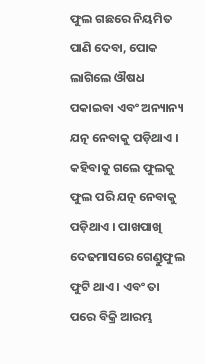ଫୁଲ ଗଛରେ ନିୟମିତ ପାଣି ଦେବା, ପୋକ ଲାଗିଲେ ଔଷଧ ପକାଇବା ଏବଂ ଅନ୍ୟାନ୍ୟ ଯତ୍ନ ନେବାକୁ ପଡ଼ିଥାଏ । କହିବାକୁ ଗଲେ ଫୁଲକୁ ଫୁଲ ପରି ଯତ୍ନ ନେବାକୁ ପଡ଼ିଥାଏ । ପାଖପାଖି ଦେଢମାସରେ ଗେଣ୍ଡୁଫୁଲ ଫୁଟି ଥାଏ । ଏବଂ ତା ପରେ ବିକ୍ରି ଆରମ୍ଭ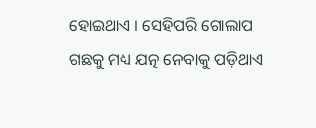ହୋଇଥାଏ । ସେହିପରି ଗୋଲାପ ଗଛକୁ ମଧ୍ୟ ଯତ୍ନ ନେବାକୁ ପଡ଼ିଥାଏ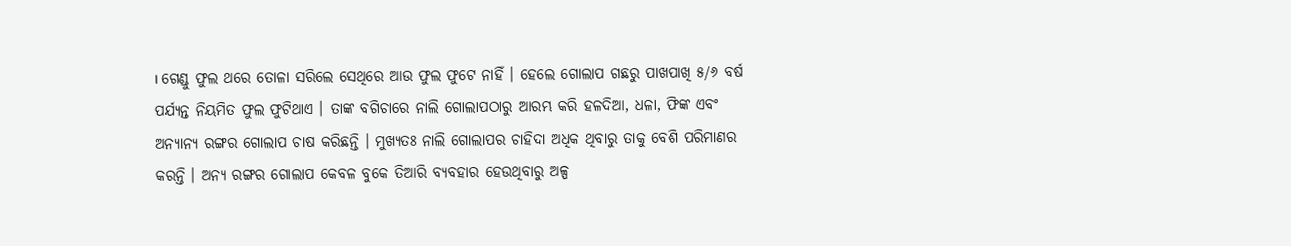। ଗେଣ୍ଡୁ ଫୁଲ ଥରେ ତୋଳା ସରିଲେ ସେଥିରେ ଆଉ ଫୁଲ ଫୁଟେ ନାହିଁ । ହେଲେ ଗୋଲାପ ଗଛରୁ ପାଖପାଖି ୫/୬ ବର୍ଷ ପର୍ଯ୍ୟନ୍ତ ନିୟମିତ ଫୁଲ ଫୁଟିଥାଏ । ତାଙ୍କ ବଗିଚାରେ ନାଲି ଗୋଲାପଠାରୁ ଆରମ୍ଭ କରି ହଳଦିଆ, ଧଳା, ଫିଙ୍କ ଏବଂ ଅନ୍ୟାନ୍ୟ ରଙ୍ଗର ଗୋଲାପ ଚାଷ କରିଛନ୍ତି । ମୁଖ୍ୟତଃ ନାଲି ଗୋଲାପର ଚାହିଦା ଅଧିକ ଥିବାରୁ ତାକୁ ବେଶି ପରିମାଣର କରନ୍ତି । ଅନ୍ୟ ରଙ୍ଗର ଗୋଲାପ କେବଳ ବୁକେ ତିଆରି ବ୍ୟବହାର ହେଉଥିବାରୁ ଅଳ୍ପ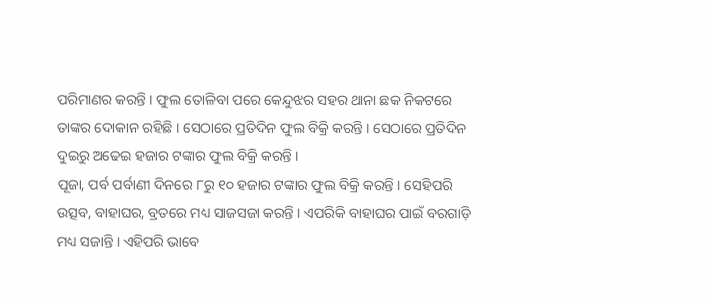ପରିମାଣର କରନ୍ତି । ଫୁଲ ତୋଳିବା ପରେ କେନ୍ଦୁଝର ସହର ଥାନା ଛକ ନିକଟରେ ତାଙ୍କର ଦୋକାନ ରହିଛି । ସେଠାରେ ପ୍ରତିଦିନ ଫୁଲ ବିକ୍ରି କରନ୍ତି । ସେଠାରେ ପ୍ରତିଦିନ ଦୁଇରୁ ଅଢେଇ ହଜାର ଟଙ୍କାର ଫୁଲ ବିକ୍ରି କରନ୍ତି ।
ପୂଜା, ପର୍ବ ପର୍ବାଣୀ ଦିନରେ ୮ରୁ ୧୦ ହଜାର ଟଙ୍କାର ଫୁଲ ବିକ୍ରି କରନ୍ତି । ସେହିପରି ଉତ୍ସବ, ବାହାଘର, ବ୍ରତରେ ମଧ୍ୟ ସାଜସଜା କରନ୍ତି । ଏପରିକି ବାହାଘର ପାଇଁ ବରଗାଡ଼ି ମଧ୍ୟ ସଜାନ୍ତି । ଏହିପରି ଭାବେ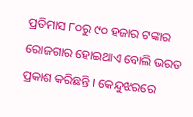ପ୍ରତିମାସ ୮୦ରୁ ୯୦ ହଜାର ଟଙ୍କାର ରୋଜଗାର ହୋଇଥାଏ ବୋଲି ଭରତ ପ୍ରକାଶ କରିଛନ୍ତି । କେନ୍ଦୁଝରରେ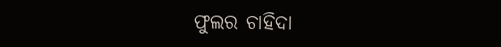ଫୁଲର ଚାହିଦା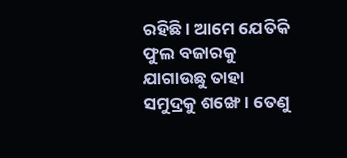ରହିଛି । ଆମେ ଯେତିକି ଫୁଲ ବଜାରକୁ ଯାଗାଉଛୁ ତାହା ସମୁଦ୍ରକୁ ଶଙ୍ଖେ । ତେଣୁ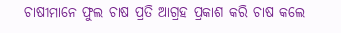ଚାଷୀମାନେ ଫୁଲ ଚାଷ ପ୍ରତି ଆଗ୍ରହ ପ୍ରକାଶ କରି ଚାଷ କଲେ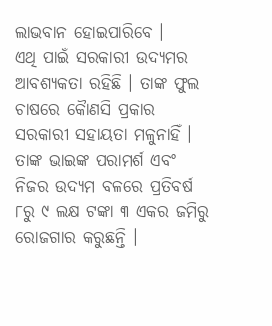ଲାଭବାନ ହୋଇପାରିବେ ।
ଏଥି ପାଇଁ ସରକାରୀ ଉଦ୍ୟମର ଆବଶ୍ୟକତା ରହିଛି । ତାଙ୍କ ଫୁଲ ଚାଷରେ କୈାଣସି ପ୍ରକାର ସରକାରୀ ସହାୟତା ମଳୁନାହିଁ । ତାଙ୍କ ଭାଇଙ୍କ ପରାମର୍ଶ ଏବଂ ନିଜର ଉଦ୍ୟମ ବଳରେ ପ୍ରତିବର୍ଷ ୮ରୁ ୯ ଲକ୍ଷ ଟଙ୍କା ୩ ଏକର ଜମିରୁ ରୋଜଗାର କରୁଛନ୍ତି ।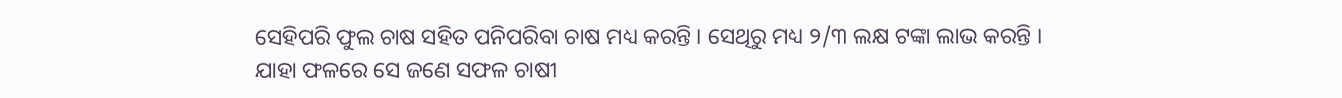ସେହିପରି ଫୁଲ ଚାଷ ସହିତ ପନିପରିବା ଚାଷ ମଧ୍ୟ କରନ୍ତି । ସେଥିରୁ ମଧ୍ୟ ୨/୩ ଲକ୍ଷ ଟଙ୍କା ଲାଭ କରନ୍ତି । ଯାହା ଫଳରେ ସେ ଜଣେ ସଫଳ ଚାଷୀ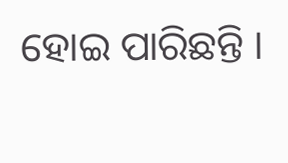ହୋଇ ପାରିଛନ୍ତି ।